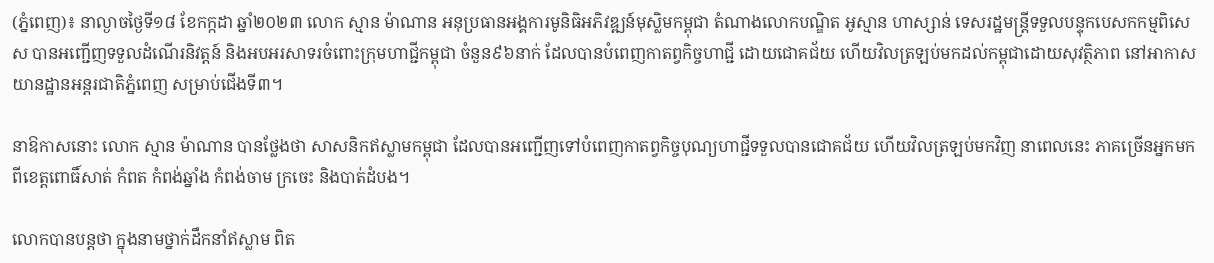(ភ្នំពេញ)៖ នាល្ងាចថ្ងៃទី១៨ ខែកក្កដា ឆ្នាំ២០២៣ លោក ស្មាន ម៉ាណាន អនុប្រធានអង្គការមូនិធិអភិវឌ្ឍន៍មុស្លិមកម្ពុជា តំណាងលោកបណ្ឌិត អូស្មាន ហាស្សាន់ ទេសរដ្ឋមន្ត្រីទទួលបន្ទុកបេសកកម្មពិសេស បានអញ្ជើញទទួលដំណើរនិវត្តន៍ និងអបអរសាទរចំពោះក្រុមហាជ្ជីកម្ពុជា ចំនួន៩៦នាក់ ដែលបានបំពេញកាតព្វកិច្ចហាជ្ជី ដោយជោគជ័យ ហើយវិលត្រឡប់មកដល់កម្ពុជាដោយសុវត្ថិភាព នៅអាកាសយានដ្ឋានអន្តរជាតិភ្នំពេញ សម្រាប់ជើងទី៣។

នាឱកាសនោះ លោក ស្មាន ម៉ាណាន បានថ្លែងថា សាសនិកឥស្លាមកម្ពុជា ដែលបានអញ្ជើញទៅបំពេញកាតព្វកិច្ចបុណ្យហាជ្ជីទទួលបានជោគជ័យ ហើយវិលត្រឡប់មកវិញ នាពេលនេះ ភាគច្រើនអ្នកមកពីខេត្តពោធិ៍សាត់ កំពត កំពង់ឆ្នាំង កំពង់ចាម ក្រចេះ និងបាត់ដំបង។

លោកបានបន្តថា ក្នុងនាមថ្នាក់ដឹកនាំឥស្លាម ពិត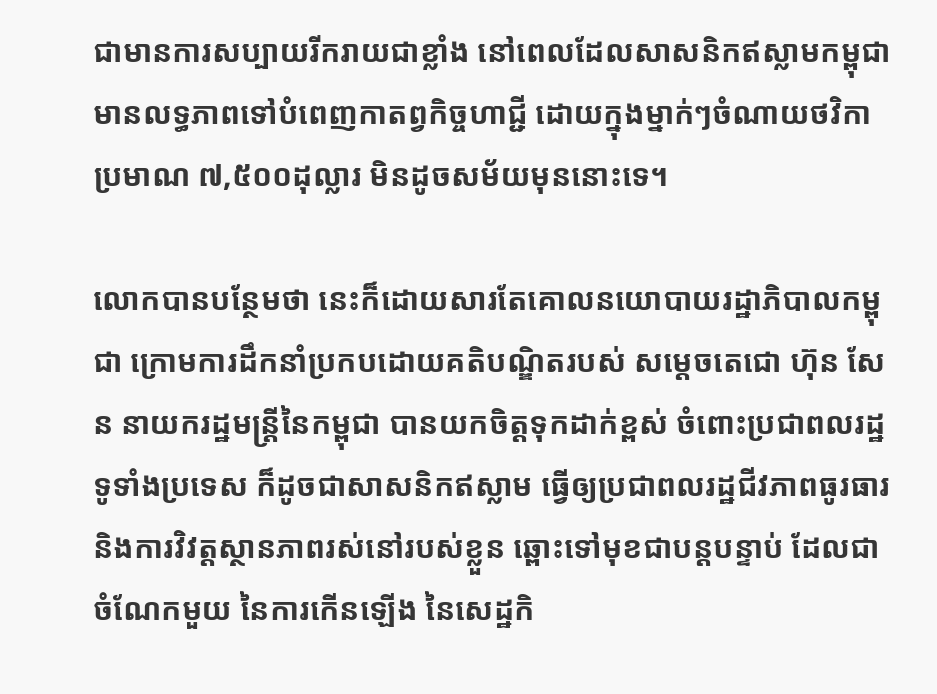ជាមានការសប្បាយរីករាយជាខ្លាំង នៅពេលដែលសាសនិកឥស្លាមកម្ពុជា មានលទ្ធភាពទៅបំពេញកាតព្វកិច្ចហាជ្ជី ដោយក្នុងម្នាក់ៗចំណាយថវិកាប្រមាណ ៧,៥០០ដុល្លារ មិនដូចសម័យមុននោះទេ។

លោកបានបន្ថែមថា នេះក៏ដោយសារតែគោលនយោបាយរដ្ឋាភិបាលកម្ពុជា ក្រោមការដឹកនាំប្រកបដោយគតិបណ្ឌិតរបស់ សម្តេចតេជោ ហ៊ុន សែន នាយករដ្ឋមន្រ្តីនៃកម្ពុជា បានយកចិត្តទុកដាក់ខ្ពស់ ចំពោះប្រជាពលរដ្ឋទូទាំងប្រទេស ក៏ដូចជាសាសនិកឥស្លាម ធ្វើឲ្យប្រជាពលរដ្ឋជីវភាពធូរធារ និងការវិវត្តស្ថានភាពរស់នៅរបស់ខ្លួន ឆ្ពោះទៅមុខជាបន្តបន្ទាប់ ដែលជាចំណែកមួយ នៃការកើនឡើង នៃសេដ្ឋកិ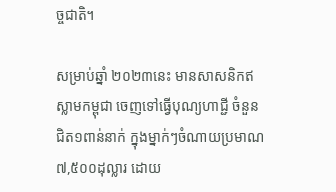ច្ចជាតិ។

សម្រាប់ឆ្នាំ ២០២៣នេះ មានសាសនិកឥស្លាមកម្ពុជា ចេញទៅធ្វើបុណ្យហាជ្ជី ចំនួន ជិត១ពាន់នាក់ ក្នុងម្នាក់ៗចំណាយប្រមាណ៧,៥០០ដុល្លារ ដោយ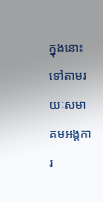ក្នុងនោះទៅតាមរយៈសមាគមអង្គការ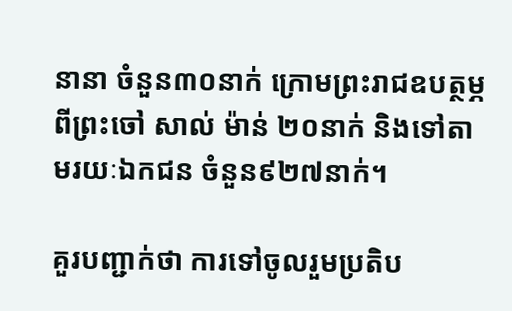នានា ចំនួន៣០នាក់ ក្រោមព្រះរាជឧបត្ថម្ភពីព្រះចៅ សាល់ ម៉ាន់ ២០នាក់ និងទៅតាមរយៈឯកជន ចំនួន៩២៧នាក់។

គួរបញ្ជាក់ថា ការទៅចូលរួមប្រតិប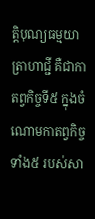ត្តិបុណ្យធម្មយាត្រាហាជ្ជី គឺជាកាតព្វកិច្ចទី៥ ក្នុងចំណោមកាតព្វកិច្ចទាំង៥ របស់សា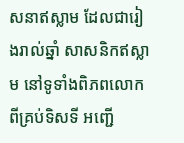សនាឥស្លាម ដែលជារៀងរាល់ឆ្នាំ សាសនិកឥស្លាម នៅទូទាំងពិភពលោក ពីគ្រប់ទិសទី អញ្ជើ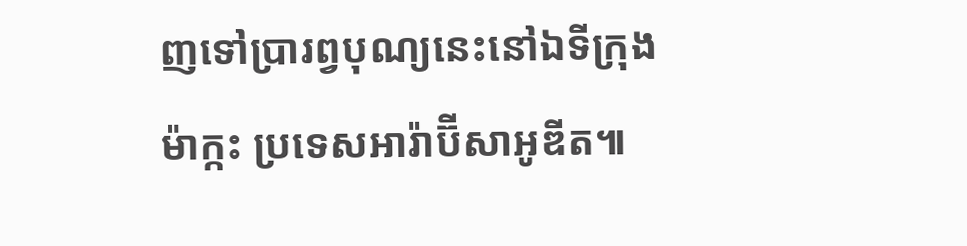ញទៅប្រារព្វបុណ្យនេះនៅឯទីក្រុងម៉ាក្កះ ប្រទេសអារ៉ាប៊ីសាអូឌីត៕